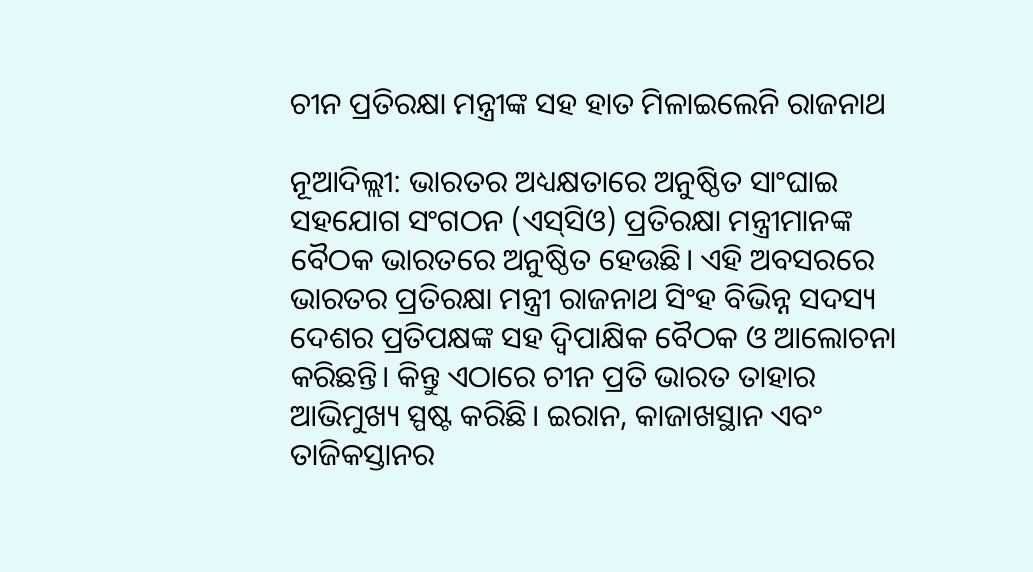ଚୀନ ପ୍ରତିରକ୍ଷା ମନ୍ତ୍ରୀଙ୍କ ସହ ହାତ ମିଳାଇଲେନି ରାଜନାଥ

ନୂଆଦିଲ୍ଲୀ: ଭାରତର ଅଧ୍ୟକ୍ଷତାରେ ଅନୁଷ୍ଠିତ ସାଂଘାଇ ସହଯୋଗ ସଂଗଠନ (ଏସ୍‌ସିଓ) ପ୍ରତିରକ୍ଷା ମନ୍ତ୍ରୀମାନଙ୍କ ବୈଠକ ଭାରତରେ ଅନୁଷ୍ଠିତ ହେଉଛି। ଏହି ଅବସରରେ ଭାରତର ପ୍ରତିରକ୍ଷା ମନ୍ତ୍ରୀ ରାଜନାଥ ସିଂହ ବିଭିନ୍ନ ସଦସ୍ୟ ଦେଶର ପ୍ରତିପକ୍ଷଙ୍କ ସହ ଦ୍ବିପାକ୍ଷିକ ବୈଠକ ଓ ଆଲୋଚନା କରିଛନ୍ତି। କିନ୍ତୁ ଏଠାରେ ଚୀନ ପ୍ରତି ଭାରତ ତାହାର ଆଭିମୁଖ୍ୟ ସ୍ପଷ୍ଟ କରିଛି। ଇରାନ, କାଜାଖସ୍ଥାନ ଏବଂ ତାଜିକସ୍ତାନର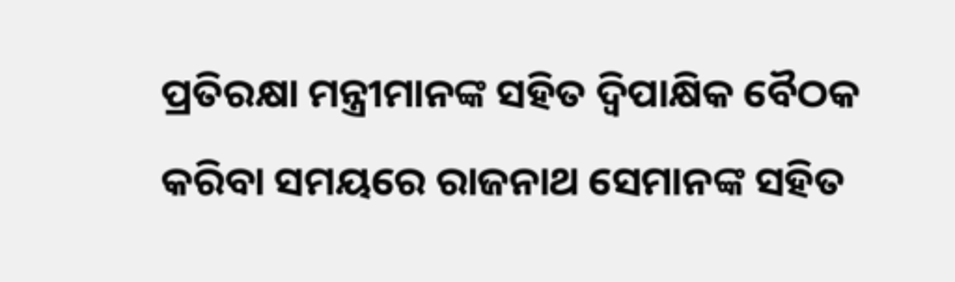ପ୍ରତିରକ୍ଷା ମନ୍ତ୍ରୀମାନଙ୍କ ସହିତ ଦ୍ବିପାକ୍ଷିକ ବୈଠକ କରିବା ସମୟରେ ରାଜନାଥ ସେମାନଙ୍କ ସହିତ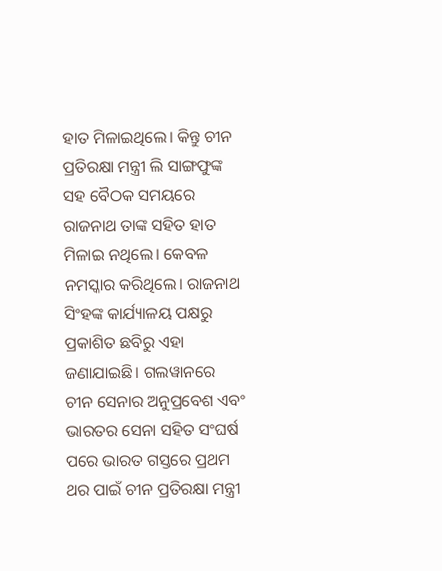ହାତ ମିଳାଇଥିଲେ। କିନ୍ତୁ ଚୀନ ପ୍ରତିରକ୍ଷା ମନ୍ତ୍ରୀ ଲି ସାଙ୍ଗଫୁଙ୍କ ସହ ବୈଠକ ସମୟରେ ରାଜନାଥ ତାଙ୍କ ସହିତ ହାତ ମିଳାଇ ନଥିଲେ। କେବଳ ନମସ୍କାର କରିଥିଲେ। ରାଜନାଥ ସିଂହଙ୍କ କାର୍ଯ୍ୟାଳୟ ପକ୍ଷରୁ ପ୍ରକାଶିତ ଛବିରୁ ଏହା ଜଣାଯାଇଛି। ଗଲୱାନରେ ଚୀନ ସେନାର ଅନୁପ୍ରବେଶ ଏବଂ ଭାରତର ସେନା ସହିତ ସଂଘର୍ଷ ପରେ ଭାରତ ଗସ୍ତରେ ପ୍ରଥମ ଥର ପାଇଁ ଚୀନ ପ୍ରତିରକ୍ଷା ମନ୍ତ୍ରୀ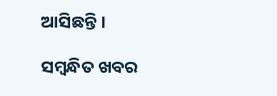ଆସିଛନ୍ତି।

ସମ୍ବନ୍ଧିତ ଖବର